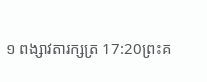១ ពង្សាវតារក្សត្រ 17:20ព្រះគ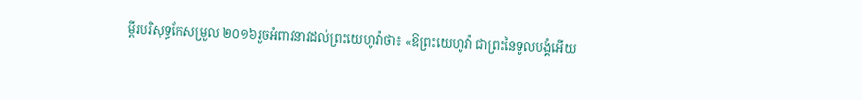ម្ពីរបរិសុទ្ធកែសម្រួល ២០១៦រួចអំពាវនាវដល់ព្រះយេហូវ៉ាថា៖ «ឱព្រះយេហូវ៉ា ជាព្រះនៃទូលបង្គំអើយ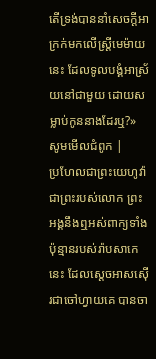តើទ្រង់បាននាំសេចក្ដីអាក្រក់មកលើស្ត្រីមេម៉ាយនេះ ដែលទូលបង្គំអាស្រ័យនៅជាមួយ ដោយសម្លាប់កូននាងដែរឬ?» សូមមើលជំពូក |
ប្រហែលជាព្រះយេហូវ៉ា ជាព្រះរបស់លោក ព្រះអង្គនឹងឮអស់ពាក្យទាំងប៉ុន្មានរបស់រ៉ាបសាកេនេះ ដែលស្តេចអាសស៊ើរជាចៅហ្វាយគេ បានចា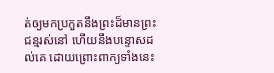ត់ឲ្យមកប្រកួតនឹងព្រះដ៏មានព្រះជន្មរស់នៅ ហើយនឹងបន្ទោសដល់គេ ដោយព្រោះពាក្យទាំងនេះ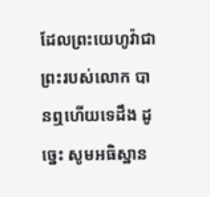ដែលព្រះយេហូវ៉ាជាព្រះរបស់លោក បានឮហើយទេដឹង ដូច្នេះ សូមអធិស្ឋាន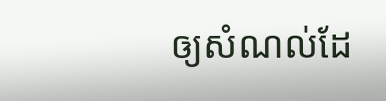ឲ្យសំណល់ដែ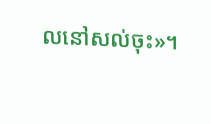លនៅសល់ចុះ»។